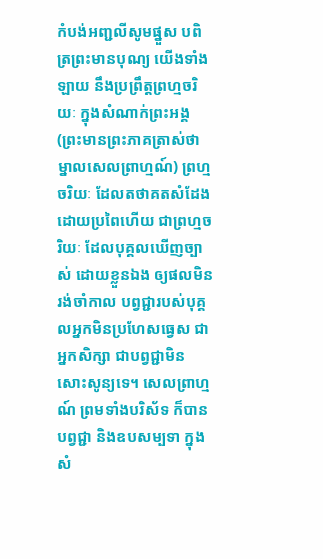កំបង់អញ្ជលីសូមផ្នួស បពិត្រព្រះមានបុណ្យ យើងទាំងឡាយ នឹងប្រព្រឹត្តព្រហ្មចរិយៈ ក្នុងសំណាក់ព្រះអង្គ (ព្រះមានព្រះភាគត្រាស់ថា ម្នាលសេលព្រាហ្មណ៍) ព្រហ្មចរិយៈ ដែលតថាគតសំដែង ដោយប្រពៃហើយ ជាព្រហ្មចរិយៈ ដែលបុគ្គលឃើញច្បាស់ ដោយខ្លួនឯង ឲ្យផលមិនរង់ចាំកាល បព្វជ្ជារបស់បុគ្គលអ្នកមិនប្រហែសធ្វេស ជាអ្នកសិក្សា ជាបព្វជ្ជាមិនសោះសូន្យទេ។ សេលព្រាហ្មណ៍ ព្រមទាំងបរិស័ទ ក៏បានបព្វជ្ជា និងឧបសម្បទា ក្នុងសំ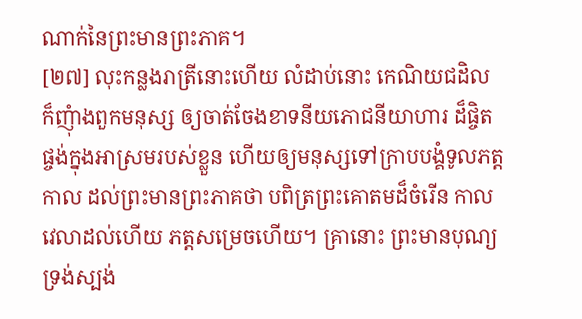ណាក់នៃព្រះមានព្រះភាគ។
[២៧] លុះកន្លងរាត្រីនោះហើយ លំដាប់នោះ កេណិយជដិល ក៏ញុំាងពួកមនុស្ស ឲ្យចាត់ចែងខាទនីយភោជនីយាហារ ដ៏ផ្ចិតផ្ចង់ក្នុងអាស្រមរបស់ខ្លួន ហើយឲ្យមនុស្សទៅក្រាបបង្គំទូលភត្តកាល ដល់ព្រះមានព្រះភាគថា បពិត្រព្រះគោតមដ៏ចំរើន កាលវេលាដល់ហើយ ភត្តសម្រេចហើយ។ គ្រានោះ ព្រះមានបុណ្យទ្រង់ស្បង់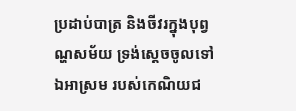ប្រដាប់បាត្រ និងចីវរក្នុងបុព្វណ្ហសម័យ ទ្រង់ស្តេចចូលទៅឯអាស្រម របស់កេណិយជ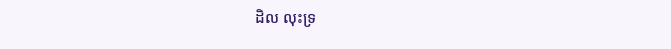ដិល លុះទ្រ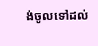ង់ចូលទៅដល់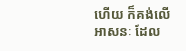ហើយ ក៏គង់លើអាសនៈ ដែល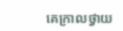គេក្រាលថ្វាយ